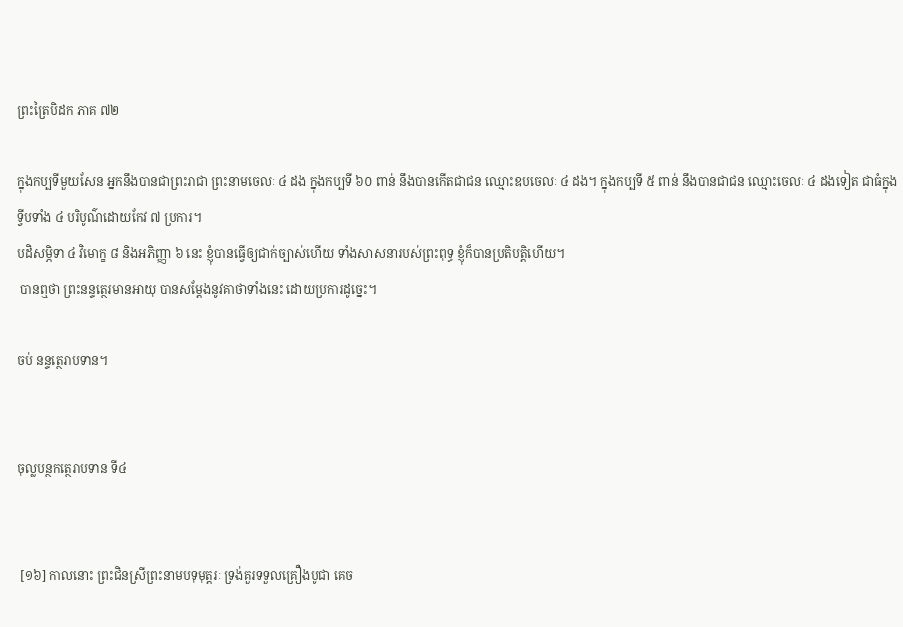ព្រះត្រៃបិដក ភាគ ៧២

ក្នុងកប្បទីមួយសែន អ្នកនឹងបានជាព្រះរាជា ព្រះនាមចេលៈ ៤ ដង ក្នុងកប្បទី ៦០ ពាន់ នឹងបានកើតជាជន ឈ្មោះឧបចេលៈ ៤ ដង។ ក្នុងកប្បទី ៥ ពាន់ នឹងបានជាជន ឈ្មោះចេលៈ ៤ ដងទៀត ជាធំក្នុងទ្វីបទាំង ៤ បរិបូណ៌ដោយកែវ ៧ ប្រការ។
បដិសម្ភិទា ៤ វិមោក្ខ ៨ និងអភិញ្ញា ៦ នេះ ខ្ញុំបានធ្វើឲ្យជាក់ច្បាស់ហើយ ទាំងសាសនារបស់ព្រះពុទ្ធ ខ្ញុំក៏បានប្រតិបត្តិហើយ។
 បានឮថា ព្រះនន្ទត្ថេរមានអាយុ បានសម្តែងនូវគាថាទាំងនេះ ដោយប្រការដូច្នេះ។

ចប់ នន្ទត្ថេរាបទាន។


ចុល្លបន្ថកត្ថេរាបទាន ទី៤


 [១៦] កាលនោះ ព្រះជិនស្រីព្រះនាមបទុមុត្តរៈ ទ្រង់គួរទទួលគ្រឿងបូជា គេច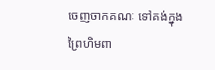ចេញចាកគណៈ ទៅគង់ក្នុងព្រៃហិមពា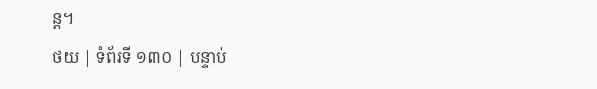ន្ត។
ថយ | ទំព័រទី ១៣០ | បន្ទាប់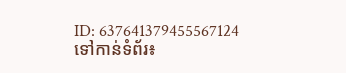ID: 637641379455567124
ទៅកាន់ទំព័រ៖